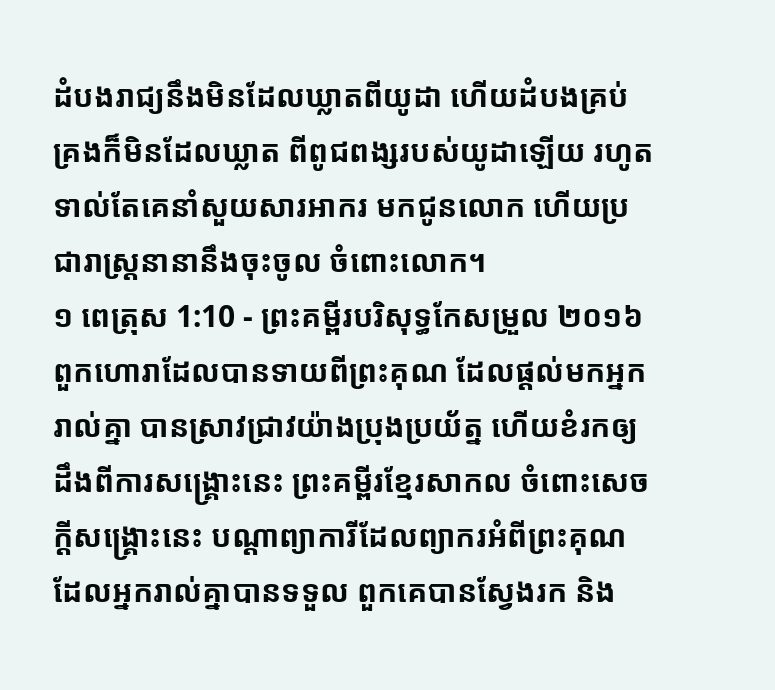ដំបងរាជ្យនឹងមិនដែលឃ្លាតពីយូដា ហើយដំបងគ្រប់គ្រងក៏មិនដែលឃ្លាត ពីពូជពង្សរបស់យូដាឡើយ រហូតទាល់តែគេនាំសួយសារអាករ មកជូនលោក ហើយប្រជារាស្រ្តនានានឹងចុះចូល ចំពោះលោក។
១ ពេត្រុស 1:10 - ព្រះគម្ពីរបរិសុទ្ធកែសម្រួល ២០១៦ ពួកហោរាដែលបានទាយពីព្រះគុណ ដែលផ្តល់មកអ្នករាល់គ្នា បានស្រាវជ្រាវយ៉ាងប្រុងប្រយ័ត្ន ហើយខំរកឲ្យដឹងពីការសង្គ្រោះនេះ ព្រះគម្ពីរខ្មែរសាកល ចំពោះសេចក្ដីសង្គ្រោះនេះ បណ្ដាព្យាការីដែលព្យាករអំពីព្រះគុណដែលអ្នករាល់គ្នាបានទទួល ពួកគេបានស្វែងរក និង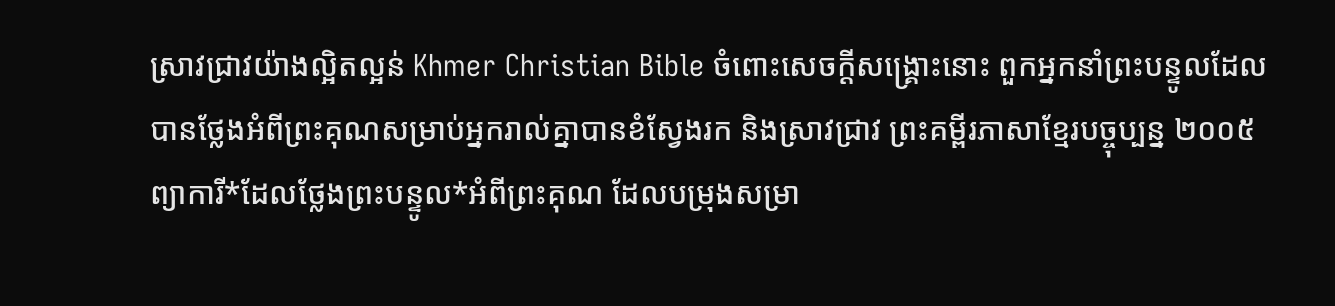ស្រាវជ្រាវយ៉ាងល្អិតល្អន់ Khmer Christian Bible ចំពោះសេចក្ដីសង្គ្រោះនោះ ពួកអ្នកនាំព្រះបន្ទូលដែលបានថ្លែងអំពីព្រះគុណសម្រាប់អ្នករាល់គ្នាបានខំស្វែងរក និងស្រាវជ្រាវ ព្រះគម្ពីរភាសាខ្មែរបច្ចុប្បន្ន ២០០៥ ព្យាការី*ដែលថ្លែងព្រះបន្ទូល*អំពីព្រះគុណ ដែលបម្រុងសម្រា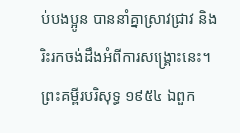ប់បងប្អូន បាននាំគ្នាស្រាវជ្រាវ និងរិះរកចង់ដឹងអំពីការសង្គ្រោះនេះ។ ព្រះគម្ពីរបរិសុទ្ធ ១៩៥៤ ឯពួក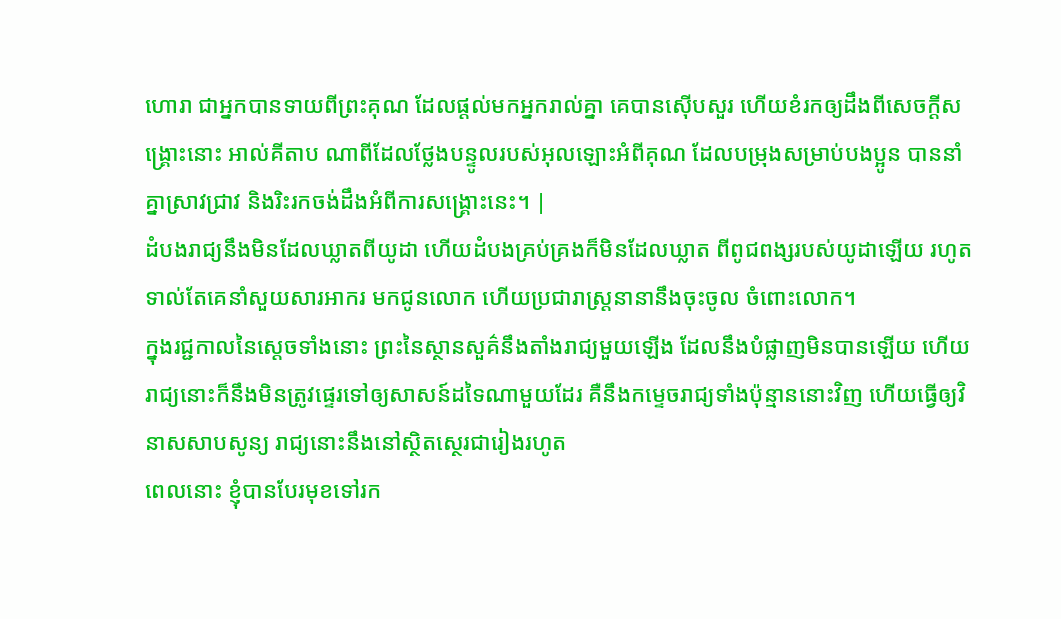ហោរា ជាអ្នកបានទាយពីព្រះគុណ ដែលផ្តល់មកអ្នករាល់គ្នា គេបានស៊ើបសួរ ហើយខំរកឲ្យដឹងពីសេចក្ដីសង្គ្រោះនោះ អាល់គីតាប ណាពីដែលថ្លែងបន្ទូលរបស់អុលឡោះអំពីគុណ ដែលបម្រុងសម្រាប់បងប្អូន បាននាំគ្នាស្រាវជ្រាវ និងរិះរកចង់ដឹងអំពីការសង្គ្រោះនេះ។ |
ដំបងរាជ្យនឹងមិនដែលឃ្លាតពីយូដា ហើយដំបងគ្រប់គ្រងក៏មិនដែលឃ្លាត ពីពូជពង្សរបស់យូដាឡើយ រហូតទាល់តែគេនាំសួយសារអាករ មកជូនលោក ហើយប្រជារាស្រ្តនានានឹងចុះចូល ចំពោះលោក។
ក្នុងរជ្ជកាលនៃស្តេចទាំងនោះ ព្រះនៃស្ថានសួគ៌នឹងតាំងរាជ្យមួយឡើង ដែលនឹងបំផ្លាញមិនបានឡើយ ហើយរាជ្យនោះក៏នឹងមិនត្រូវផ្ទេរទៅឲ្យសាសន៍ដទៃណាមួយដែរ គឺនឹងកម្ទេចរាជ្យទាំងប៉ុន្មាននោះវិញ ហើយធ្វើឲ្យវិនាសសាបសូន្យ រាជ្យនោះនឹងនៅស្ថិតស្ថេរជារៀងរហូត
ពេលនោះ ខ្ញុំបានបែរមុខទៅរក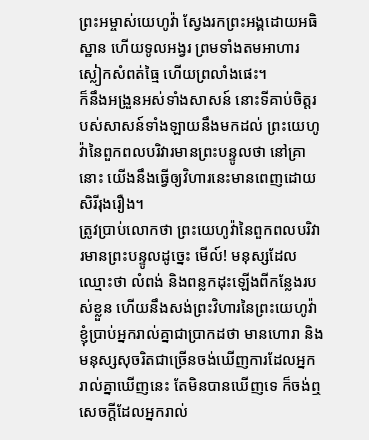ព្រះអម្ចាស់យេហូវ៉ា ស្វែងរកព្រះអង្គដោយអធិស្ឋាន ហើយទូលអង្វរ ព្រមទាំងតមអាហារ ស្លៀកសំពត់ធ្មៃ ហើយព្រលាំងផេះ។
ក៏នឹងអង្រួនអស់ទាំងសាសន៍ នោះទីគាប់ចិត្តរបស់សាសន៍ទាំងឡាយនឹងមកដល់ ព្រះយេហូវ៉ានៃពួកពលបរិវារមានព្រះបន្ទូលថា នៅគ្រានោះ យើងនឹងធ្វើឲ្យវិហារនេះមានពេញដោយសិរីរុងរឿង។
ត្រូវប្រាប់លោកថា ព្រះយេហូវ៉ានៃពួកពលបរិវារមានព្រះបន្ទូលដូច្នេះ មើល៍! មនុស្សដែលឈ្មោះថា លំពង់ និងពន្លកដុះឡើងពីកន្លែងរបស់ខ្លួន ហើយនឹងសង់ព្រះវិហារនៃព្រះយេហូវ៉ា
ខ្ញុំប្រាប់អ្នករាល់គ្នាជាប្រាកដថា មានហោរា និងមនុស្សសុចរិតជាច្រើនចង់ឃើញការដែលអ្នករាល់គ្នាឃើញនេះ តែមិនបានឃើញទេ ក៏ចង់ឮសេចក្តីដែលអ្នករាល់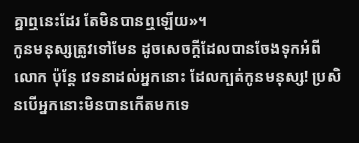គ្នាឮនេះដែរ តែមិនបានឮឡើយ»។
កូនមនុស្សត្រូវទៅមែន ដូចសេចក្តីដែលបានចែងទុកអំពីលោក ប៉ុន្តែ វេទនាដល់អ្នកនោះ ដែលក្បត់កូនមនុស្ស! ប្រសិនបើអ្នកនោះមិនបានកើតមកទេ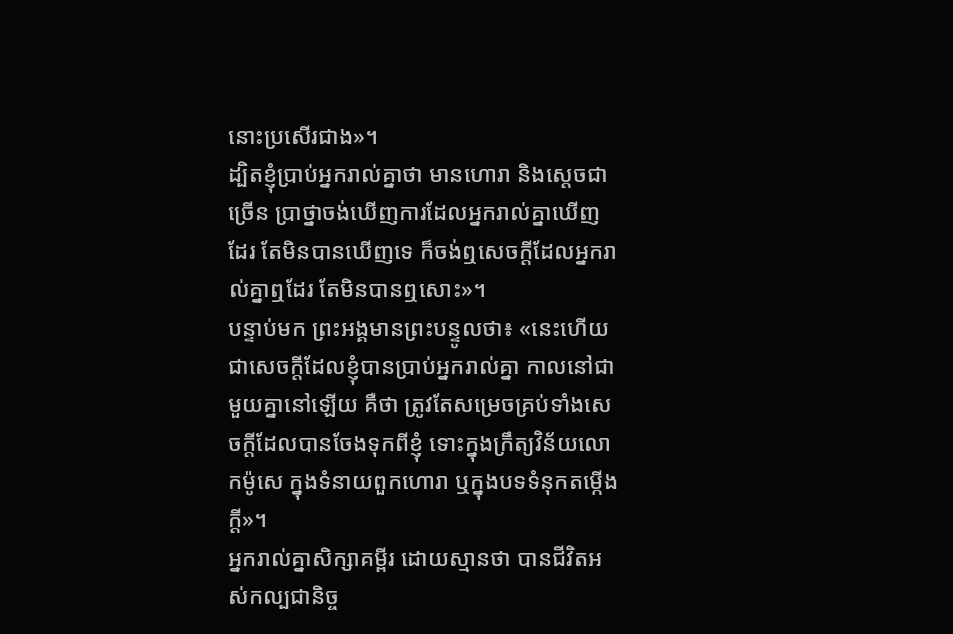នោះប្រសើរជាង»។
ដ្បិតខ្ញុំប្រាប់អ្នករាល់គ្នាថា មានហោរា និងស្តេចជាច្រើន ប្រាថ្នាចង់ឃើញការដែលអ្នករាល់គ្នាឃើញដែរ តែមិនបានឃើញទេ ក៏ចង់ឮសេចក្តីដែលអ្នករាល់គ្នាឮដែរ តែមិនបានឮសោះ»។
បន្ទាប់មក ព្រះអង្គមានព្រះបន្ទូលថា៖ «នេះហើយជាសេចក្តីដែលខ្ញុំបានប្រាប់អ្នករាល់គ្នា កាលនៅជាមួយគ្នានៅឡើយ គឺថា ត្រូវតែសម្រេចគ្រប់ទាំងសេចក្តីដែលបានចែងទុកពីខ្ញុំ ទោះក្នុងក្រឹត្យវិន័យលោកម៉ូសេ ក្នុងទំនាយពួកហោរា ឬក្នុងបទទំនុកតម្កើងក្តី»។
អ្នករាល់គ្នាសិក្សាគម្ពីរ ដោយស្មានថា បានជីវិតអស់កល្បជានិច្ច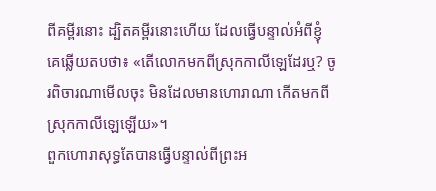ពីគម្ពីរនោះ ដ្បិតគម្ពីរនោះហើយ ដែលធ្វើបន្ទាល់អំពីខ្ញុំ
គេឆ្លើយតបថា៖ «តើលោកមកពីស្រុកកាលីឡេដែរឬ? ចូរពិចារណាមើលចុះ មិនដែលមានហោរាណា កើតមកពីស្រុកកាលីឡេឡើយ»។
ពួកហោរាសុទ្ធតែបានធ្វើបន្ទាល់ពីព្រះអ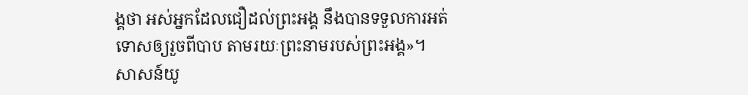ង្គថា អស់អ្នកដែលជឿដល់ព្រះអង្គ នឹងបានទទួលការអត់ទោសឲ្យរួចពីបាប តាមរយៈព្រះនាមរបស់ព្រះអង្គ»។
សាសន៍យូ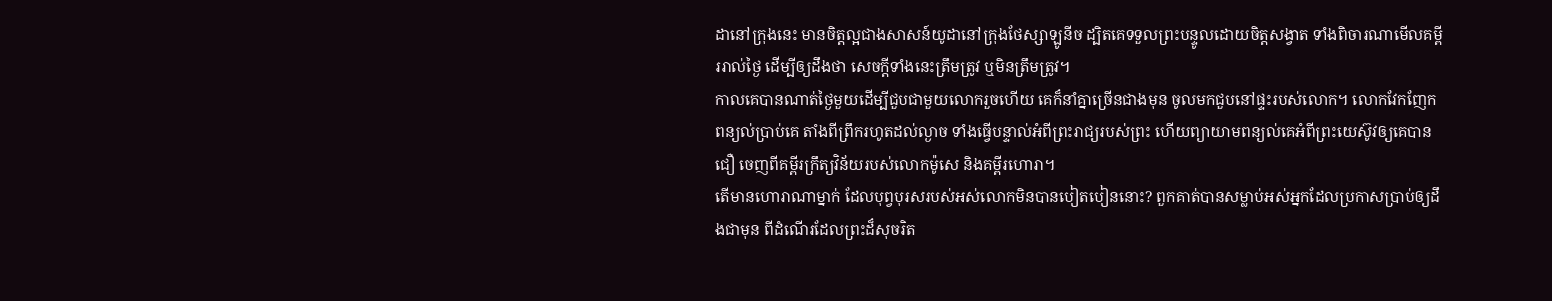ដានៅក្រុងនេះ មានចិត្តល្អជាងសាសន៍យូដានៅក្រុងថែស្សាឡូនីច ដ្បិតគេទទួលព្រះបន្ទូលដោយចិត្តសង្វាត ទាំងពិចារណាមើលគម្ពីររាល់ថ្ងៃ ដើម្បីឲ្យដឹងថា សេចក្ដីទាំងនេះត្រឹមត្រូវ ឬមិនត្រឹមត្រូវ។
កាលគេបានណាត់ថ្ងៃមួយដើម្បីជួបជាមួយលោករួចហើយ គេក៏នាំគ្នាច្រើនជាងមុន ចូលមកជួបនៅផ្ទះរបស់លោក។ លោកវែកញែកពន្យល់ប្រាប់គេ តាំងពីព្រឹករហូតដល់ល្ងាច ទាំងធ្វើបន្ទាល់អំពីព្រះរាជ្យរបស់ព្រះ ហើយព្យាយាមពន្យល់គេអំពីព្រះយេស៊ូវឲ្យគេបានជឿ ចេញពីគម្ពីរក្រឹត្យវិន័យរបស់លោកម៉ូសេ និងគម្ពីរហោរា។
តើមានហោរាណាម្នាក់ ដែលបុព្វបុរសរបស់អស់លោកមិនបានបៀតបៀននោះ? ពួកគាត់បានសម្លាប់អស់អ្នកដែលប្រកាសប្រាប់ឲ្យដឹងជាមុន ពីដំណើរដែលព្រះដ៏សុចរិត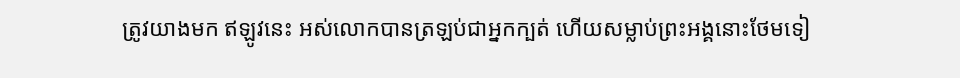ត្រូវយាងមក ឥឡូវនេះ អស់លោកបានត្រឡប់ជាអ្នកក្បត់ ហើយសម្លាប់ព្រះអង្គនោះថែមទៀ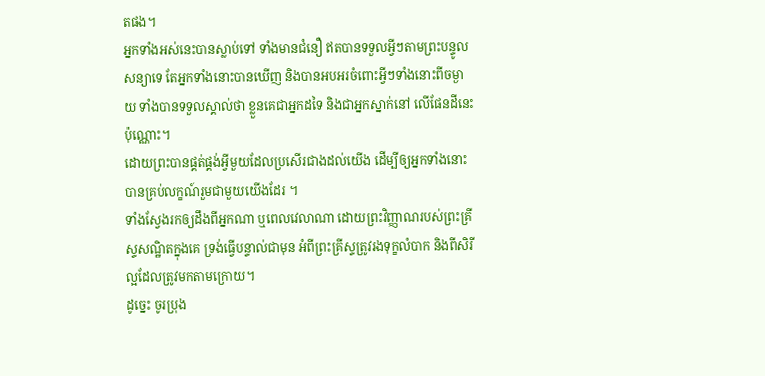តផង។
អ្នកទាំងអស់នេះបានស្លាប់ទៅ ទាំងមានជំនឿ ឥតបានទទួលអ្វីៗតាមព្រះបន្ទូលសន្យាទេ តែអ្នកទាំងនោះបានឃើញ និងបានអបអរចំពោះអ្វីៗទាំងនោះពីចម្ងាយ ទាំងបានទទួលស្គាល់ថា ខ្លួនគេជាអ្នកដទៃ និងជាអ្នកស្នាក់នៅ លើផែនដីនេះប៉ុណ្ណោះ។
ដោយព្រះបានផ្គត់ផ្គង់អ្វីមួយដែលប្រសើរជាងដល់យើង ដើម្បីឲ្យអ្នកទាំងនោះបានគ្រប់លក្ខណ៍រួមជាមួយយើងដែរ ។
ទាំងស្វែងរកឲ្យដឹងពីអ្នកណា ឬពេលវេលាណា ដោយព្រះវិញ្ញាណរបស់ព្រះគ្រីស្ទសណ្ឋិតក្នុងគេ ទ្រង់ធ្វើបន្ទាល់ជាមុន អំពីព្រះគ្រីស្ទត្រូវរងទុក្ខលំបាក និងពីសិរីល្អដែលត្រូវមកតាមក្រោយ។
ដូច្នេះ ចូរប្រុង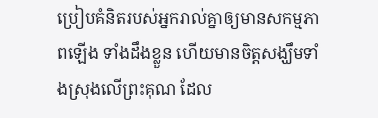ប្រៀបគំនិតរបស់អ្នករាល់គ្នាឲ្យមានសកម្មភាពឡើង ទាំងដឹងខ្លួន ហើយមានចិត្តសង្ឃឹមទាំងស្រុងលើព្រះគុណ ដែល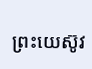ព្រះយេស៊ូវ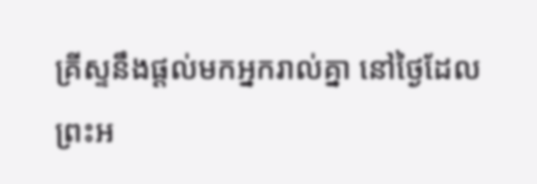គ្រីស្ទនឹងផ្តល់មកអ្នករាល់គ្នា នៅថ្ងៃដែលព្រះអ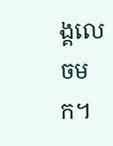ង្គលេចមក។